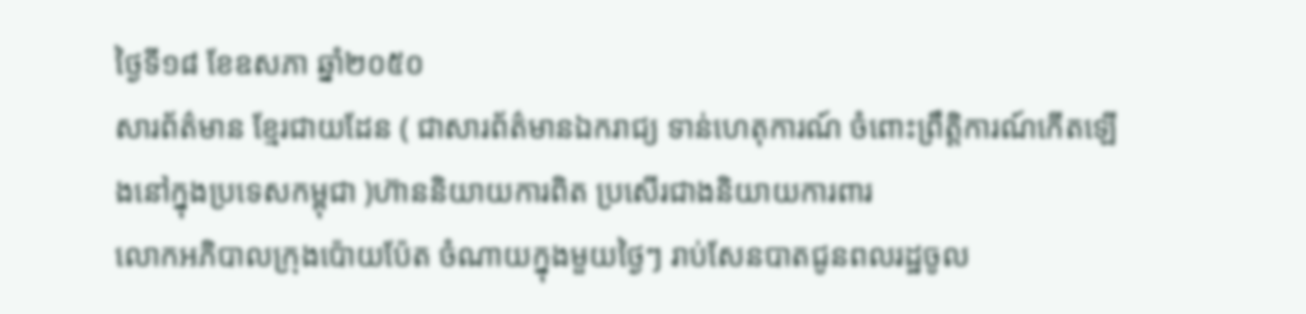ថ្ងៃទី១៨ ខែឧសភា ឆ្នាំ២០៥០
សារព័ត៌មាន ខ្មែរជាយដែន ( ជាសារព័ត៌មានឯករាជ្យ ទាន់ហេតុការណ៍ ចំពោះព្រឹត្តិការណ៍កើតឡើងនៅក្នុងប្រទេសកម្ពុជា )ហ៊ាននិយាយការពិត ប្រសើរជាងនិយាយការពារ
លោកអភិបាលក្រុងប៉ោយប៉ែត ចំណាយក្នុងមួយថ្ងៃៗ រាប់សែនបាតជូនពលរដ្ឋចូល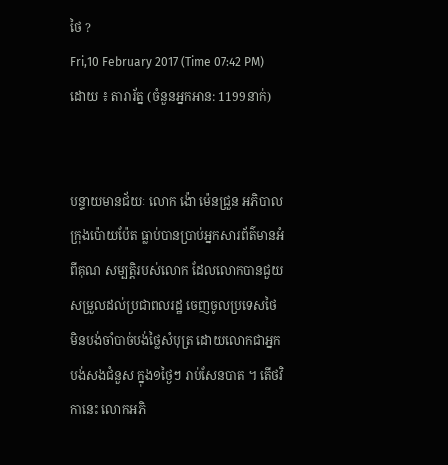ថៃ ?
Fri,10 February 2017 (Time 07:42 PM)
ដោយ ៖ តារារ័ត្ន (ចំនួនអ្នកអាន: 1199នាក់)


បន្ទាយមានជ័យៈ លោក ង៉ោ ម៉េនជ្រួន អភិបាលក្រុងប៉ោយប៉ែត ធ្លាប់បានប្រាប់អ្នកសារព័ត៌មានអំពីគុណ សម្បត្តិរបស់លោក ដែលលោកបានជួយសម្រួលដល់ប្រជាពលរដ្ឋ ចេញចូលប្រទេសថៃ មិនបង់ចាំបាច់បង់ថ្លៃសំបុត្រ ដោយលោកជាអ្នកបង់សងជំនួស ក្នុង១ថ្ងៃៗ រាប់សែនបាត ។ តើថវិកានេះ លោកអភិ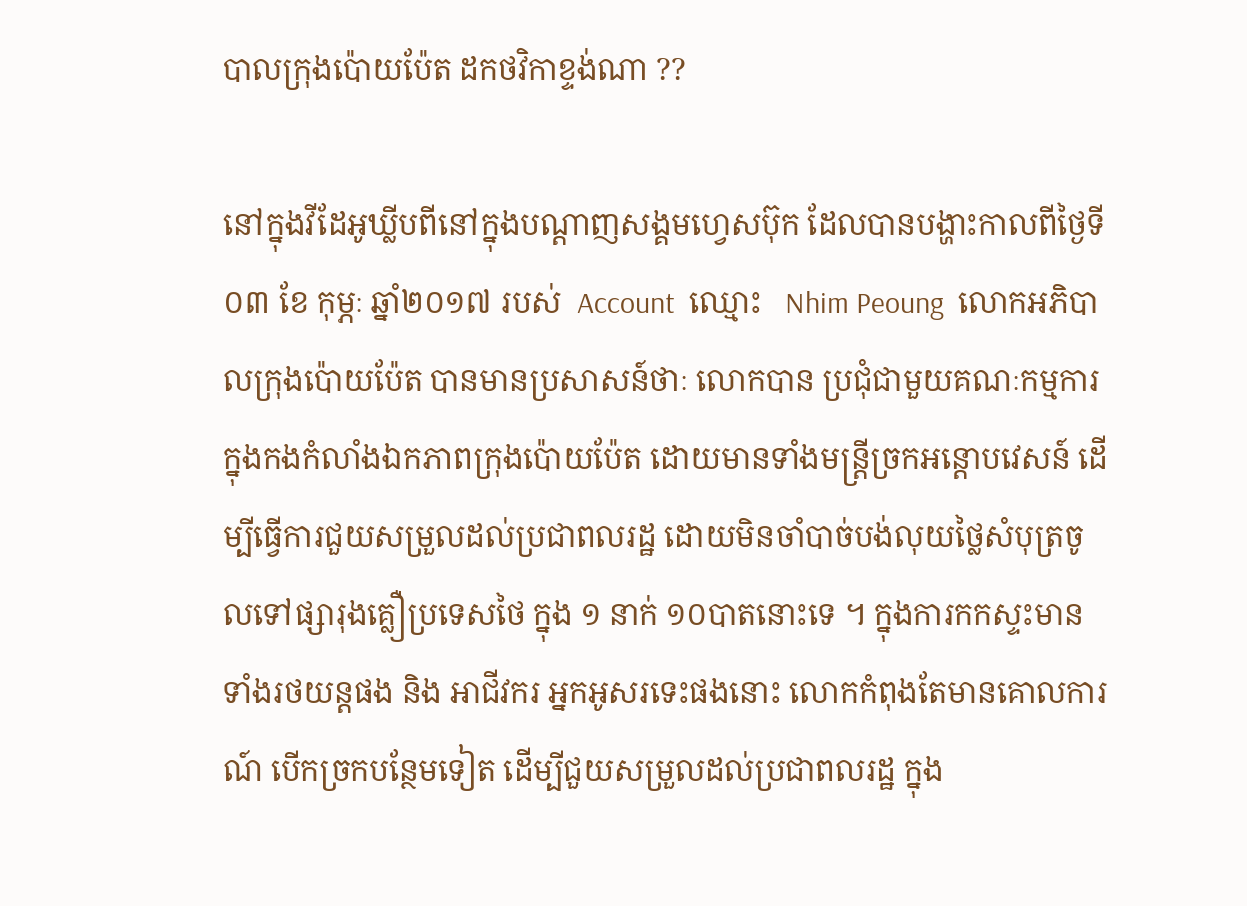បាលក្រុងប៉ោយប៉ែត ដកថវិកាខ្ទង់ណា ??

នៅក្នុងវីដែអូឃ្លីបពីនៅក្នុងបណ្តាញសង្គមហ្វេសប៊ុក ដែលបានបង្ហាះកាលពីថ្ងៃទី ០៣ ខែ កុម្ភៈ ឆ្នាំ២០១៧ របស់  Account  ឈ្មោះ   Nhim Peoung  លោកអភិបាលក្រុងប៉ោយប៉ែត បានមានប្រសាសន៍ថាៈ លោកបាន ប្រជុំជាមួយគណៈកម្មការ ក្នុងកងកំលាំងឯកភាពក្រុងប៉ោយប៉ែត ដោយមានទាំងមន្ត្រីច្រកអន្តោបវេសន៍ ដើម្បីធ្វើការជួយសម្រួលដល់ប្រជាពលរដ្ឋ ដោយមិនចាំបាច់បង់លុយថ្លៃសំបុត្រចូលទៅផ្សារុងគ្លឿប្រទេសថៃ ក្នុង ១ នាក់ ១០បាតនោះទេ ។ ក្នុងការកកស្ទះមានទាំងរថយន្តផង និង អាជីវករ អ្នកអូសរទេះផងនោះ លោកកំពុងតែមានគោលការណ៍ បើកច្រកបន្ថែមទៀត ដើម្បីជួយសម្រួលដល់ប្រជាពលរដ្ឋ ក្នុង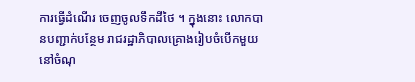ការធ្វើដំណើរ ចេញចូលទឹកដីថៃ ។ ក្នុងនោះ លោកបានបញ្ជាក់បន្ថែម រាជរដ្ឋាភិបាលគ្រោងរៀបចំបើកមួយនៅចំណុ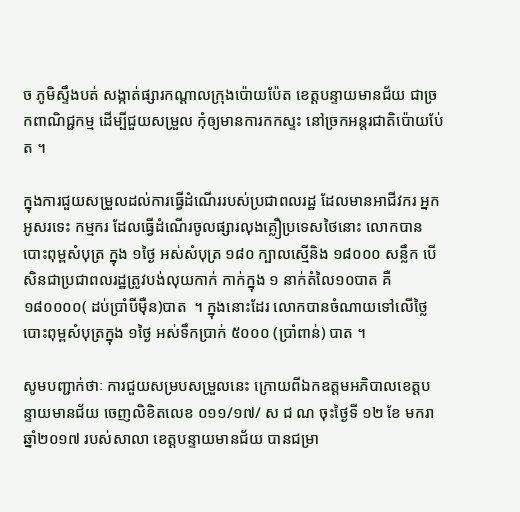ច ភូមិស្ទឹងបត់ សង្កាត់ផ្សារកណ្តាលក្រុងប៉ោយប៉ែត ខេត្តបន្ទាយមានជ័យ ជាច្រកពាណិជ្ជកម្ម ដើម្បីជួយសម្រួល កុំឲ្យមានការកកស្ទះ នៅច្រកអន្តរជាតិប៉ោយប់ែត ។

ក្នុងការជួយសម្រួលដល់ការធ្វើដំណើររបស់ប្រជាពលរដ្ឋ ដែលមានអាជីវករ អ្នកអូសរទេះ កម្មករ ដែលធ្វើដំណើរចូលផ្សារលុងគ្លឿប្រទេសថៃនោះ លោកបានបោះពុម្ពសំបុត្រ ក្នុង ១ថ្ងៃ អស់សំបុត្រ ១៨០ ក្បាលស្មើនិង ១៨០០០ សន្លឹក បើសិនជាប្រជាពលរដ្ឋត្រូវបង់លុយកាក់ កាក់ក្នុង ១ នាក់តំលៃ១០បាត គឺ ១៨០០០០( ដប់ប្រាំបីម៉ឺន)បាត  ។ ក្នុងនោះដែរ លោកបានចំណាយទៅលើថ្លៃបោះពុម្ពសំបុត្រក្នុង ១ថ្ងៃ អស់ទឹកប្រាក់ ៥០០០ (ប្រាំពាន់) បាត ។

សូមបញ្ជាក់ថាៈ ការជួយសម្របសម្រួលនេះ ក្រោយពីឯកឧត្តមអភិបាលខេត្តបន្ទាយមានជ័យ ចេញលិខិតលេខ ០១១/១៧/ ស ជ ណ ចុះថ្ងៃទី ១២ ខែ មករា ឆ្នាំ២០១៧ របស់សាលា ខេត្តបន្ទាយមានជ័យ បានជម្រា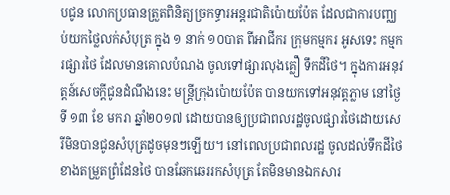បជូន លោកប្រធានត្រួតពិនិត្យច្រកទ្ធារអន្តរជាតិប៉ោយប៉ែត ដែលជាការបញ្ឈប់យកថ្លៃលក់សំបុត្រ ក្នុង ១ នាក់ ១០បាត ពីអាជីករ ក្រុមកម្មករ អូសទេះ កម្មករផ្សារថៃ ដែលមានគោលបំណង ចូលទៅផ្សារលុងគ្លឿ ទឹកដីថៃ។ ក្នុងការអនុវត្តន៍សេចក្តីជូនដំណឹងនេះ មន្ត្រីក្រុងប៉ោយប៉ែត បានយកទៅអនុវត្តភ្លាម នៅថ្ងៃទី ១៣ ខែ មករា ឆ្នាំ២០១៧ ដោយបានឲ្យប្រជាពលរដ្ឋចូលផ្សារថៃដោយសេរីមិនបានជូនសំបុត្រដូចមុនៗឡើយ។ នៅពេលប្រជាពលរដ្ឋ ចូលដល់ទឹកដីថៃ ខាងតម្រួតព្រំដែនថៃ បានឆែកឆេររកសំបុត្រ តែមិនមានឯកសារ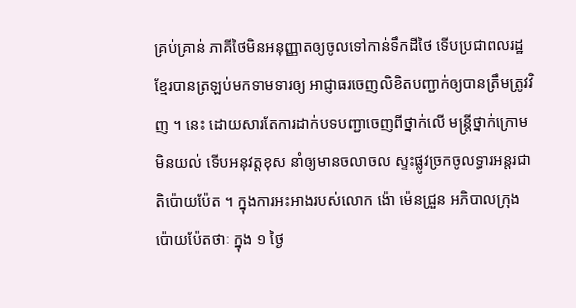គ្រប់គ្រាន់ ភាគីថៃមិនអនុញ្ញាតឲ្យចូលទៅកាន់ទឹកដីថៃ ទើបប្រជាពលរដ្ឋខ្មែរបានត្រឡប់មកទាមទារឲ្យ អាជ្ញាធរចេញលិខិតបញ្ជាក់ឲ្យបានត្រឹមត្រូវវិញ ។ នេះ ដោយសារតែការដាក់បទបញ្ជាចេញពីថ្នាក់លើ មន្ត្រីថ្នាក់ក្រោមមិនយល់ ទើបអនុវត្តខុស នាំឲ្យមានចលាចល ស្ទះផ្លូវច្រកចូលទ្ធារអន្តរជាតិប៉ោយប៉ែត ។ ក្នុងការអះអាងរបស់លោក ង៉ោ ម៉េនជ្រួន អភិបាលក្រុងប៉ោយប៉ែតថាៈ ក្នុង ១ ថ្ងៃ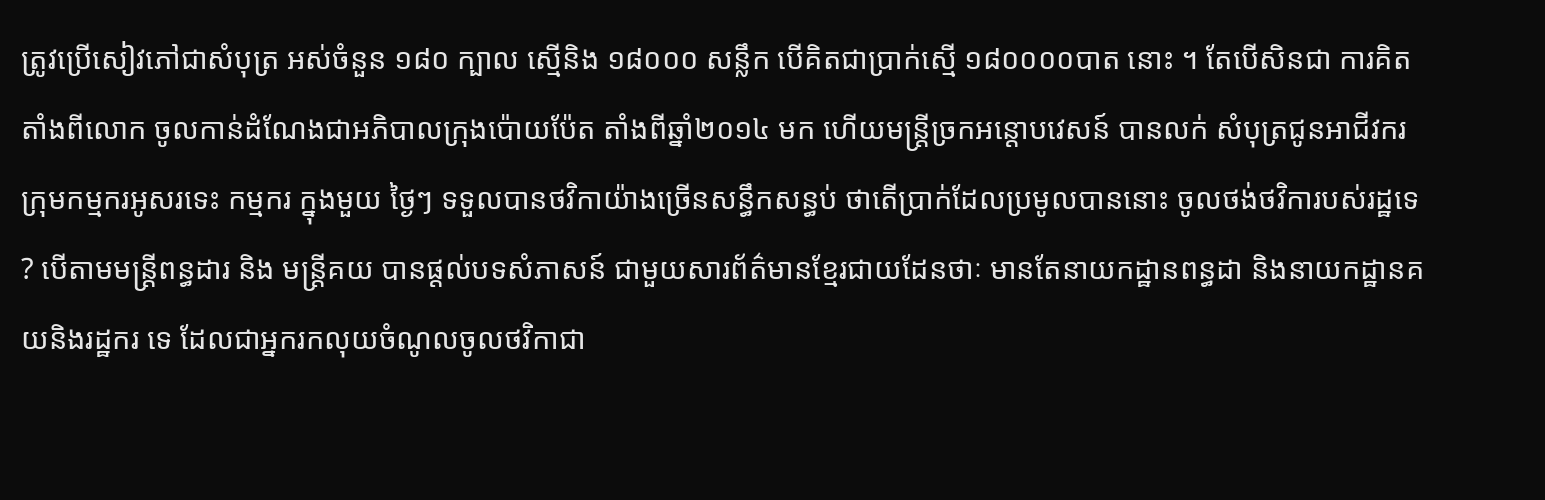ត្រូវប្រើសៀវភៅជាសំបុត្រ អស់ចំនួន ១៨០ ក្បាល ស្មើនិង ១៨០០០ សន្លឹក បើគិតជាប្រាក់ស្មើ ១៨០០០០បាត នោះ ។ តែបើសិនជា ការគិតតាំងពីលោក ចូលកាន់ដំណែងជាអភិបាលក្រុងប៉ោយប៉ែត តាំងពីឆ្នាំ២០១៤ មក ហើយមន្ត្រីច្រកអន្តោបវេសន៍ បានលក់ សំបុត្រជូនអាជីវករ ក្រុមកម្មករអូសរទេះ កម្មករ ក្នុងមួយ ថ្ងៃៗ ទទួលបានថវិកាយ៉ាងច្រើនសន្ធឹកសន្ធប់ ថាតើប្រាក់ដែលប្រមូលបាននោះ ចូលថង់ថវិការបស់រដ្ឋទេ ? បើតាមមន្ត្រីពន្ធដារ និង មន្ត្រីគយ បានផ្តល់បទសំភាសន៍ ជាមួយសារព័ត៌មានខ្មែរជាយដែនថាៈ មានតែនាយកដ្ឋានពន្ធដា និងនាយកដ្ឋានគយនិងរដ្ឋករ ទេ ដែលជាអ្នករកលុយចំណូលចូលថវិកាជា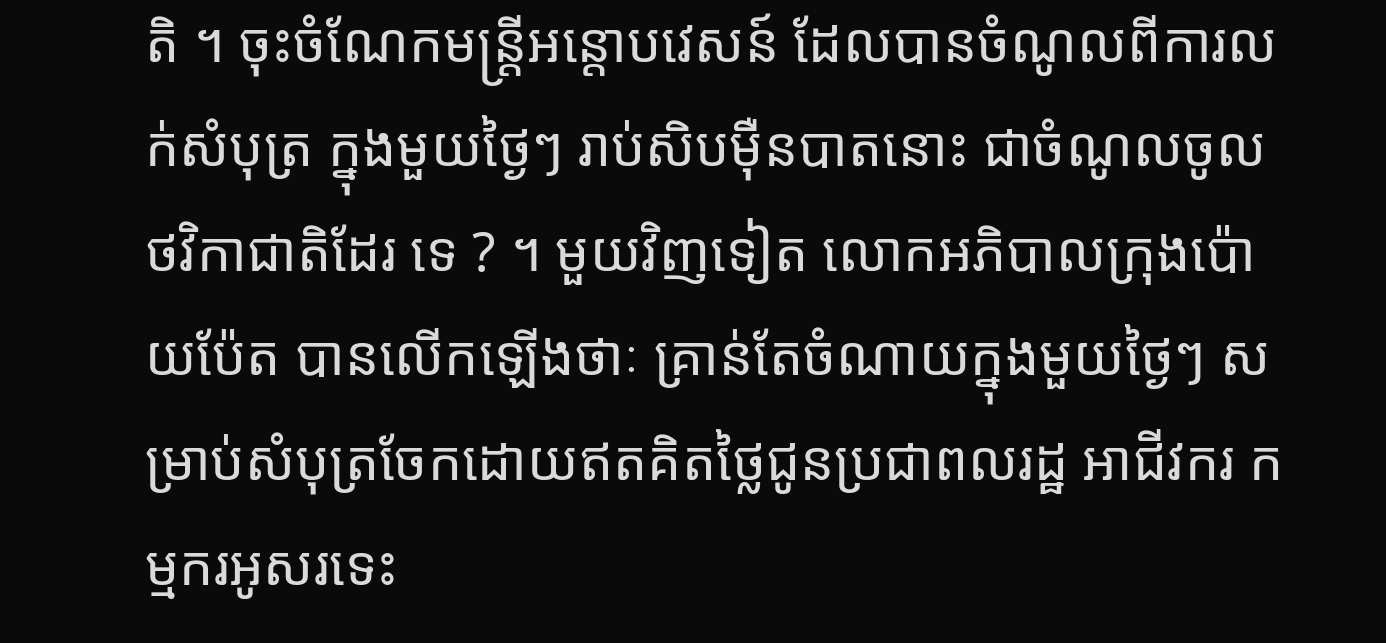តិ ។ ចុះចំណែកមន្ត្រីអន្តោបវេសន៍ ដែលបានចំណូលពីការលក់សំបុត្រ ក្នុងមួយថ្ងៃៗ រាប់សិបម៉ឺនបាតនោះ ជាចំណូលចូលថវិកាជាតិដែរ ទេ ? ។ មួយវិញទៀត លោកអភិបាលក្រុងប៉ោយប៉ែត បានលើកឡើងថាៈ គ្រាន់តែចំណាយក្នុងមួយថ្ងៃៗ សម្រាប់សំបុត្រចែកដោយឥតគិតថ្លៃជូនប្រជាពលរដ្ឋ អាជីវករ កម្មករអូសរទេះ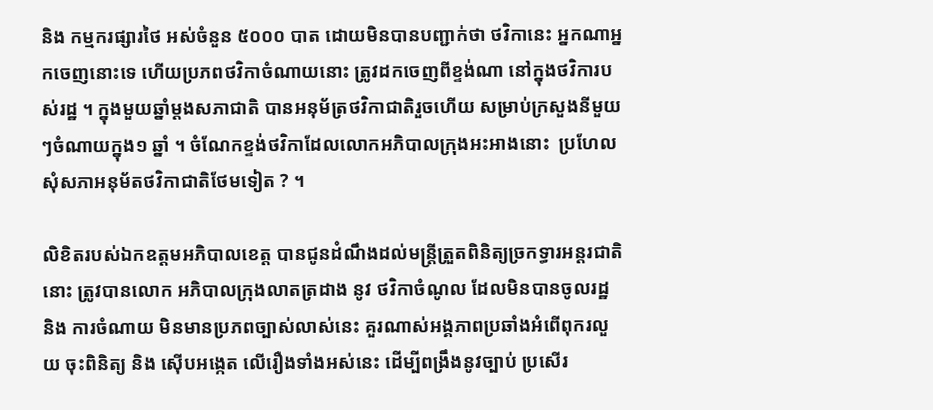និង កម្មករផ្សារថៃ អស់ចំនួន ៥០០០ បាត ដោយមិនបានបញ្ជាក់ថា ថវិកានេះ អ្នកណាអ្នកចេញនោះទេ ហើយប្រភពថវិកាចំណាយនោះ ត្រូវដកចេញពីខ្ទង់ណា នៅក្នុងថវិការបស់រដ្ឋ ។ ក្នុងមួយឆ្នាំម្តងសភាជាតិ បានអនុម័ត្រថវិកាជាតិរួចហើយ សម្រាប់ក្រសួងនីមួយៗចំណាយក្នុង១ ឆ្នាំ ។ ចំណែកខ្ទង់ថវិកាដែលលោកអភិបាលក្រុងអះអាងនោះ  ប្រហែលសុំសភាអនុម័តថវិកាជាតិថែមទៀត ? ។

លិខិតរបស់ឯកឧត្តមអភិបាលខេត្ត បានជូនដំណឹងដល់មន្ត្រីត្រួតពិនិត្យច្រកទ្ធារអន្តរជាតិនោះ ត្រូវបានលោក អភិបាលក្រុងលាតត្រដាង នូវ ថវិកាចំណូល ដែលមិនបានចូលរដ្ឋ និង ការចំណាយ មិនមានប្រភពច្បាស់លាស់នេះ គួរណាស់អង្គភាពប្រឆាំងអំពើពុករលួយ ចុះពិនិត្យ និង ស៊ើបអង្កេត លើរឿងទាំងអស់នេះ ដើម្បីពង្រឹងនូវច្បាប់ ប្រសើរ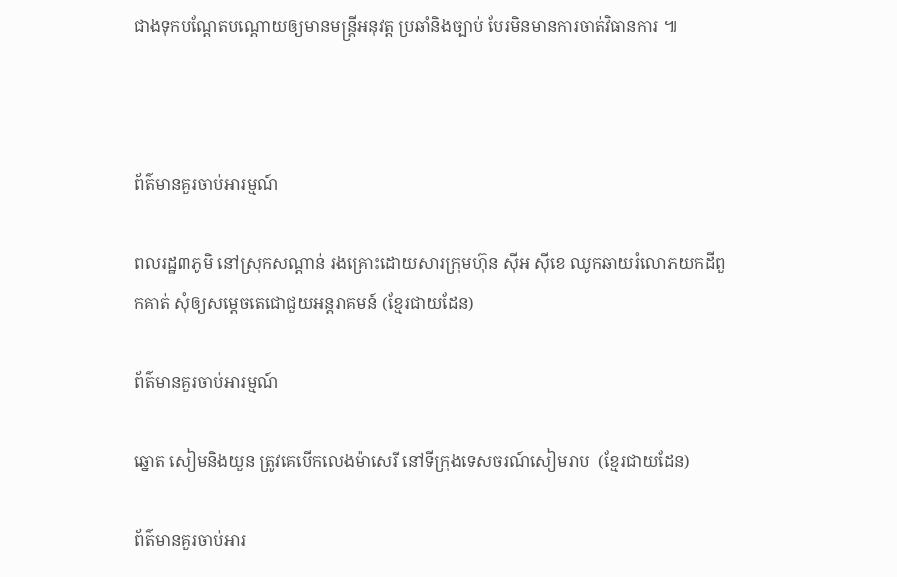ជាងទុកបណ្តែតបណ្តោយឲ្យមានមន្ត្រីអនុវត្ត ប្រឆាំនិងច្បាប់ បែរមិនមានការចាត់វិធានការ ៕



ព័ត៌មានគួរចាប់អារម្មណ៍

ពលរដ្ឋ៣ភូមិ នៅស្រុកសណ្ដាន់ រងគ្រោះដោយសារក្រុមហ៊ុន ស៊ីអ ស៊ីខេ ឈូកឆាយរំលោភយកដីពួកគាត់ សុំឲ្យសម្ដេចតេជោជួយអន្តរាគមន៍ (ខ្មែរជាយដែន)

ព័ត៌មានគួរចាប់អារម្មណ៍

ឆ្នោត សៀមនិងយួន ត្រូវគេបើកលេងម៉ាសេរី នៅទីក្រុងទេសចរណ៍សៀមរាប  (ខ្មែរជាយដែន)

ព័ត៌មានគួរចាប់អារ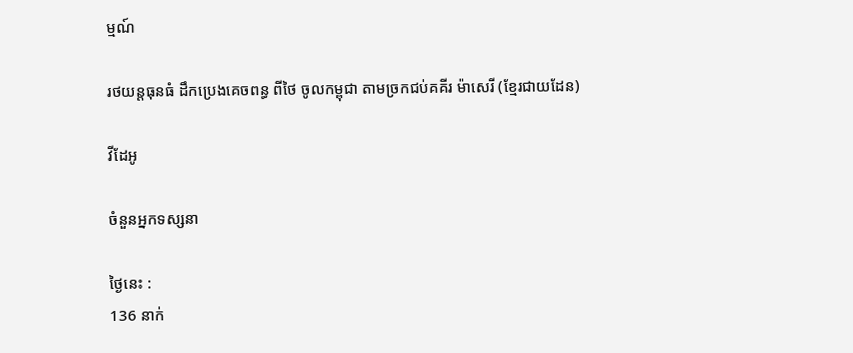ម្មណ៍

រថយន្តធុនធំ ដឹកប្រេងគេចពន្ធ ពីថៃ ចូលកម្ពុជា តាមច្រកជប់គគីរ ម៉ាសេរី (ខ្មែរជាយដែន)

វីដែអូ

ចំនួនអ្នកទស្សនា

ថ្ងៃនេះ :
136 នាក់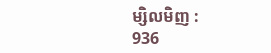ម្សិលមិញ :
936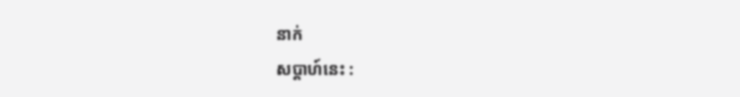នាក់
សប្តាហ៍នេះ :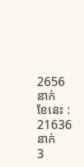2656 នាក់
ខែនេះ :
21636 នាក់
3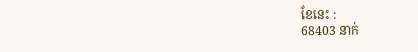ខែនេះ :
68403 នាក់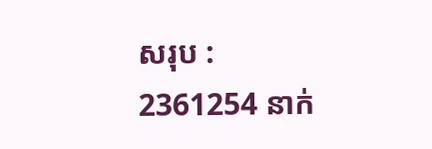សរុប :
2361254 នាក់